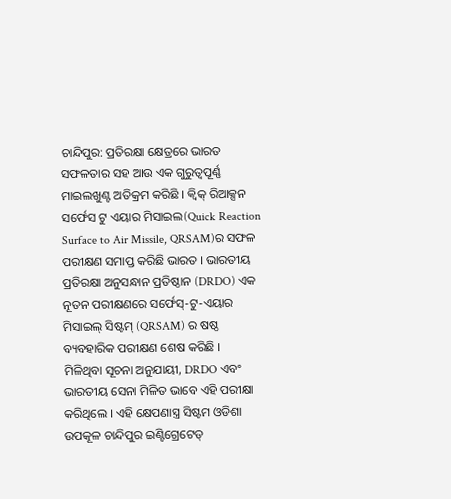ଚାନ୍ଦିପୁର: ପ୍ରତିରକ୍ଷା କ୍ଷେତ୍ରରେ ଭାରତ ସଫଳତାର ସହ ଆଉ ଏକ ଗୁରୁତ୍ୱପୂର୍ଣ୍ଣ ମାଇଲଖୁଣ୍ଟ ଅତିକ୍ରମ କରିଛି । କ୍ବିକ୍ ରିଆକ୍ସନ ସର୍ଫେସ ଟୁ ଏୟାର ମିସାଇଲ(Quick Reaction Surface to Air Missile, QRSAM)ର ସଫଳ ପରୀକ୍ଷଣ ସମାପ୍ତ କରିଛି ଭାରତ । ଭାରତୀୟ ପ୍ରତିରକ୍ଷା ଅନୁସନ୍ଧାନ ପ୍ରତିଷ୍ଠାନ (DRDO) ଏକ ନୂତନ ପରୀକ୍ଷଣରେ ସର୍ଫେସ୍-ଟୁ-ଏୟାର ମିସାଇଲ୍ ସିଷ୍ଟମ୍ (QRSAM) ର ଷଷ୍ଠ ବ୍ୟବହାରିକ ପରୀକ୍ଷଣ ଶେଷ କରିଛି ।
ମିଳିଥିବା ସୂଚନା ଅନୁଯାୟୀ, DRDO ଏବଂ ଭାରତୀୟ ସେନା ମିଳିତ ଭାବେ ଏହି ପରୀକ୍ଷା କରିଥିଲେ । ଏହି କ୍ଷେପଣାସ୍ତ୍ର ସିଷ୍ଟମ ଓଡିଶା ଉପକୂଳ ଚାନ୍ଦିପୁର ଇଣ୍ଟିଗ୍ରେଟେଡ୍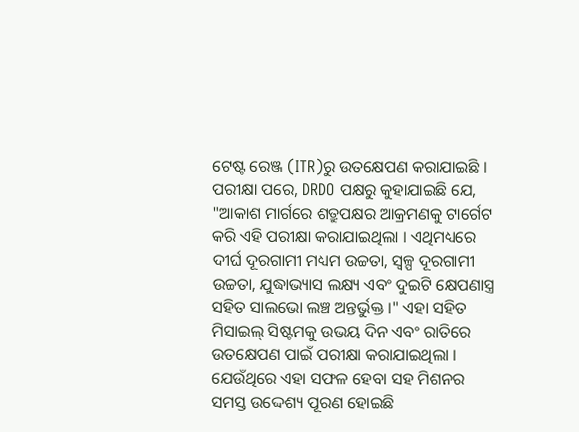ଟେଷ୍ଟ ରେଞ୍ଜ (ITR)ରୁ ଉତକ୍ଷେପଣ କରାଯାଇଛି ।
ପରୀକ୍ଷା ପରେ, DRDO ପକ୍ଷରୁ କୁହାଯାଇଛି ଯେ, "ଆକାଶ ମାର୍ଗରେ ଶତ୍ରୁପକ୍ଷର ଆକ୍ରମଣକୁ ଟାର୍ଗେଟ କରି ଏହି ପରୀକ୍ଷା କରାଯାଇଥିଲା । ଏଥିମଧ୍ୟରେ ଦୀର୍ଘ ଦୂରଗାମୀ ମଧ୍ୟମ ଉଚ୍ଚତା, ସ୍ୱଳ୍ପ ଦୂରଗାମୀ ଉଚ୍ଚତା, ଯୁଦ୍ଧାଭ୍ୟାସ ଲକ୍ଷ୍ୟ ଏବଂ ଦୁଇଟି କ୍ଷେପଣାସ୍ତ୍ର ସହିତ ସାଲଭୋ ଲଞ୍ଚ ଅନ୍ତର୍ଭୁକ୍ତ ।" ଏହା ସହିତ ମିସାଇଲ୍ ସିଷ୍ଟମକୁ ଉଭୟ ଦିନ ଏବଂ ରାତିରେ ଉତକ୍ଷେପଣ ପାଇଁ ପରୀକ୍ଷା କରାଯାଇଥିଲା । ଯେଉଁଥିରେ ଏହା ସଫଳ ହେବା ସହ ମିଶନର ସମସ୍ତ ଉଦ୍ଦେଶ୍ୟ ପୂରଣ ହୋଇଛି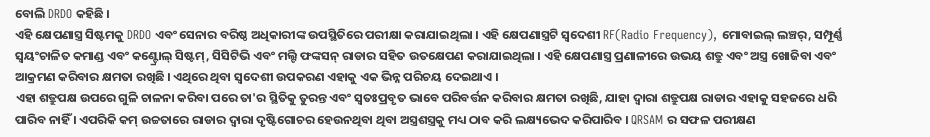ବୋଲି DRDO କହିଛି ।
ଏହି କ୍ଷେପଣାସ୍ତ୍ର ସିଷ୍ଟମକୁ DRDO ଏବଂ ସେନାର ବରିଷ୍ଠ ଅଧିକାରୀଙ୍କ ଉପସ୍ଥିତିରେ ପରୀକ୍ଷା କରାଯାଇଥିଲା । ଏହି କ୍ଷେପଣାସ୍ତ୍ରଟି ସ୍ୱଦେଶୀ RF(Radio Frequency), ମୋବାଇଲ୍ ଲଞ୍ଚର୍, ସମ୍ପୂର୍ଣ୍ଣ ସ୍ୱୟଂଚାଳିତ କମାଣ୍ଡ ଏବଂ କଣ୍ଟ୍ରୋଲ୍ ସିଷ୍ଟମ୍, ସିସିଟିଭି ଏବଂ ମଲ୍ଟି ଫଙ୍କସନ୍ ରାଡାର ସହିତ ଉତକ୍ଷେପଣ କରାଯାଇଥିଲା । ଏହି କ୍ଷେପଣାସ୍ତ୍ର ପ୍ରଣାଳୀରେ ଉଭୟ ଶତ୍ରୁ ଏବଂ ଅସ୍ତ୍ର ଖୋଜିବା ଏବଂ ଆକ୍ରମଣ କରିବାର କ୍ଷମତା ରଖିଛି । ଏଥିରେ ଥିବା ସ୍ୱଦେଶୀ ଉପକରଣ ଏହାକୁ ଏକ ଭିନ୍ନ ପରିଚୟ ଦେଇଥାଏ ।
ଏହା ଶତ୍ରୁପକ୍ଷ ଉପରେ ଗୁଳି ଚାଳନା କରିବା ପରେ ତା'ର ସ୍ଥିତିକୁ ତୁରନ୍ତ ଏବଂ ସ୍ବତଃପ୍ରବୃତ ଭାବେ ପରିବର୍ତ୍ତନ କରିବାର କ୍ଷମତା ରଖିଛି, ଯାହା ଦ୍ବାରା ଶତ୍ରୁପକ୍ଷ ରାଡାର ଏହାକୁ ସହଜରେ ଧରି ପାରିବ ନାହିଁ । ଏପରିକି କମ୍ ଉଚ୍ଚତାରେ ରାଡାର ଦ୍ବାରା ଦୃଷ୍ଟିଗୋଚର ହେଉନଥିବା ଥିବା ଅସ୍ତ୍ରଶସ୍ତ୍ରକୁ ମଧ୍ୟ ଠାବ କରି ଲକ୍ଷ୍ୟଭେଦ କରିପାରିବ । QRSAM ର ସଫଳ ପରୀକ୍ଷଣ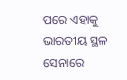ପରେ ଏହାକୁ ଭାରତୀୟ ସ୍ଥଳ ସେନାରେ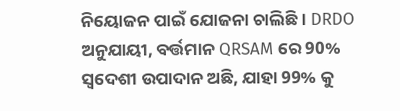ନିୟୋଜନ ପାଇଁ ଯୋଜନା ଚାଲିଛି । DRDO ଅନୁଯାୟୀ, ବର୍ତ୍ତମାନ QRSAM ରେ 90% ସ୍ୱଦେଶୀ ଉପାଦାନ ଅଛି, ଯାହା 99% କୁ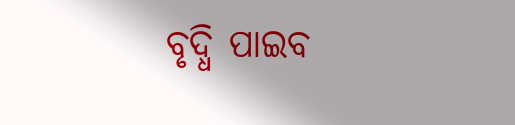ବୃଦ୍ଧି ପାଇବ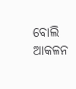ବୋଲି ଆକଳନ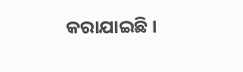କରାଯାଇଛି ।